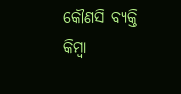କୌଣସି ବ୍ୟକ୍ତି କିମ୍ବା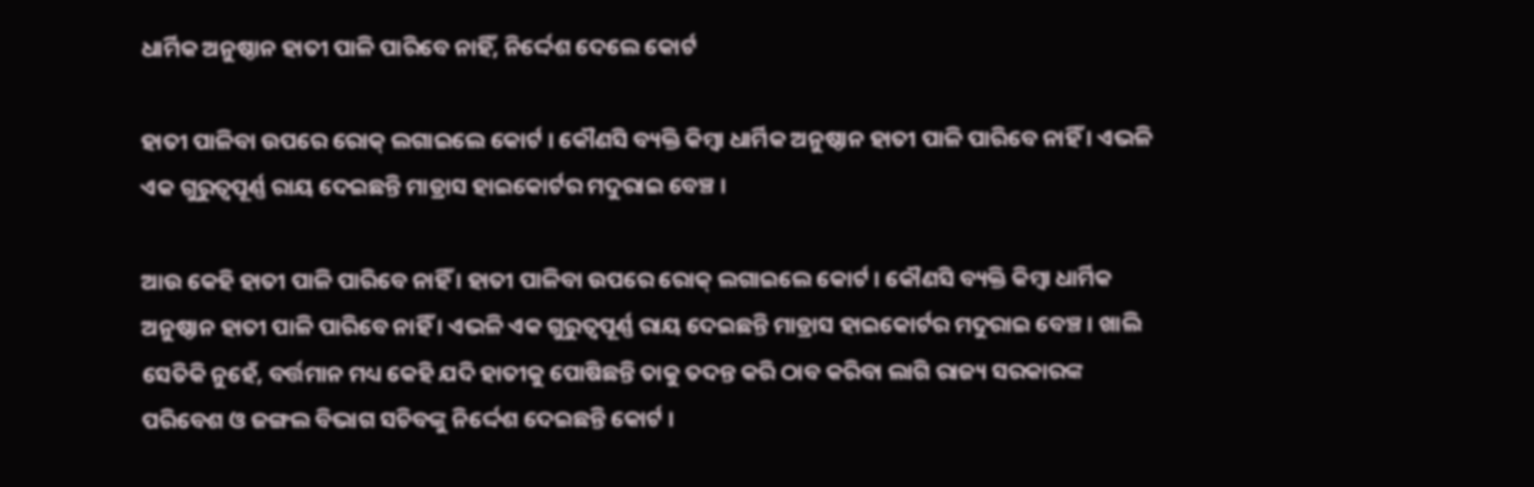ଧାର୍ମିକ ଅନୁଷ୍ଠାନ ହାତୀ ପାଳି ପାରିବେ ନାହିଁ, ନିର୍ଦ୍ଦେଶ ଦେଲେ କୋର୍ଟ

ହାତୀ ପାଳିବା ଉପରେ ରୋକ୍ ଲଗାଇଲେ କୋର୍ଟ । କୌଣସି ବ୍ୟକ୍ତି କିମ୍ବା ଧାର୍ମିକ ଅନୁଷ୍ଠାନ ହାତୀ ପାଳି ପାରିବେ ନାହିଁ । ଏଭଳି ଏକ ଗୁରୁତ୍ୱପୂର୍ଣ୍ଣ ରାୟ ଦେଇଛନ୍ତି ମାଡ୍ରାସ ହାଇକୋର୍ଟର ମଦୁରାଇ ବେଞ୍ଚ ।

ଆଉ କେହି ହାତୀ ପାଳି ପାରିବେ ନାହିଁ । ହାତୀ ପାଳିବା ଉପରେ ରୋକ୍ ଲଗାଇଲେ କୋର୍ଟ । କୌଣସି ବ୍ୟକ୍ତି କିମ୍ବା ଧାର୍ମିକ ଅନୁଷ୍ଠାନ ହାତୀ ପାଳି ପାରିବେ ନାହିଁ । ଏଭଳି ଏକ ଗୁରୁତ୍ୱପୂର୍ଣ୍ଣ ରାୟ ଦେଇଛନ୍ତି ମାଡ୍ରାସ ହାଇକୋର୍ଟର ମଦୁରାଇ ବେଞ୍ଚ । ଖାଲି ସେତିକି ନୁହେଁ, ବର୍ତ୍ତମାନ ମଧ୍ୟ କେହି ଯଦି ହାତୀକୁ ପୋଷିଛନ୍ତି ତାକୁ ତଦନ୍ତ କରି ଠାବ କରିବା ଲାଗି ରାଜ୍ୟ ସରକାରଙ୍କ ପରିବେଶ ଓ ଜଙ୍ଗଲ ବିଭାଗ ସଚିବଙ୍କୁ ନିର୍ଦ୍ଦେଶ ଦେଇଛନ୍ତି କୋର୍ଟ ।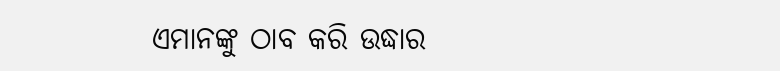ଏମାନଙ୍କୁ ଠାବ କରି ଉଦ୍ଧାର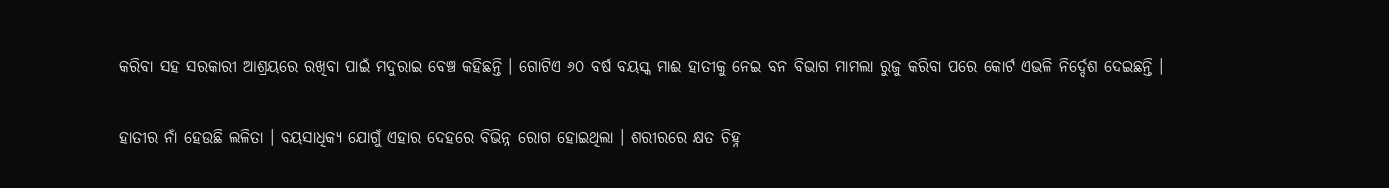କରିବା ସହ ସରକାରୀ ଆଶ୍ରୟରେ ରଖିବା ପାଇଁ ମଦୁରାଇ ବେଞ୍ଚ କହିଛନ୍ତି । ଗୋଟିଏ ୬୦ ବର୍ଷ ବୟସ୍କ ମାଈ ହାତୀକୁ ନେଇ ବନ ବିଭାଗ ମାମଲା ରୁଜୁ କରିବା ପରେ କୋର୍ଟ ଏଭଳି ନିର୍ଦ୍ଦେଶ ଦେଇଛନ୍ତି ।

ହାତୀର ନାଁ ହେଉଛି ଲଳିତା । ବୟସାଧିକ୍ୟ ଯୋଗୁଁ ଏହାର ଦେହରେ ବିଭିନ୍ନ ରୋଗ ହୋଇଥିଲା । ଶରୀରରେ କ୍ଷତ ଚିହ୍ନ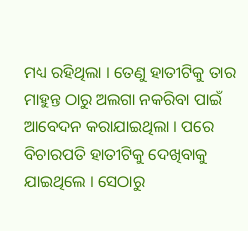ମଧ୍ୟ ରହିଥିଲା । ତେଣୁ ହାତୀଟିକୁ ତାର ମାହୁନ୍ତ ଠାରୁ ଅଲଗା ନକରିବା ପାଇଁ ଆବେଦନ କରାଯାଇଥିଲା । ପରେ ବିଚାରପତି ହାତୀଟିକୁ ଦେଖିବାକୁ ଯାଇଥିଲେ । ସେଠାରୁ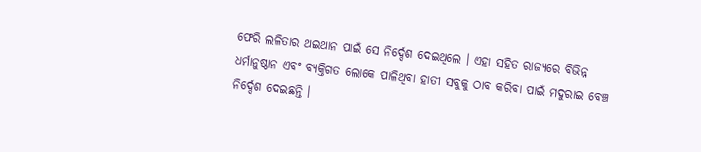ଫେରି ଲଳିତାର ଥଇଥାନ ପାଇଁ ସେ ନିର୍ଦ୍ଦେଶ ଦେଇଥିଲେ । ଏହା ସହିତ ରାଜ୍ୟରେ ବିଭିନ୍ନ ଧର୍ମାନୁଷ୍ଠାନ ଏବଂ ବ୍ୟକ୍ତିଗତ ଲୋକେ ପାଳିଥିବା ହାତୀ ସବୁକୁ ଠାବ କରିବା ପାଇଁ ମଦୁରାଇ ବେଞ୍ଚ ନିର୍ଦ୍ଦେଶ ଦେଇଛନ୍ତି ।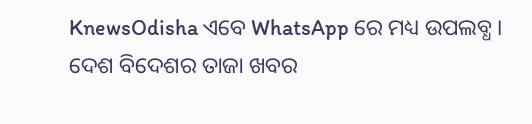KnewsOdisha ଏବେ WhatsApp ରେ ମଧ୍ୟ ଉପଲବ୍ଧ । ଦେଶ ବିଦେଶର ତାଜା ଖବର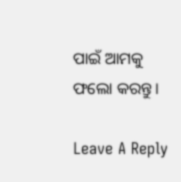ପାଇଁ ଆମକୁ ଫଲୋ କରନ୍ତୁ ।

Leave A Reply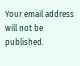Your email address will not be published.